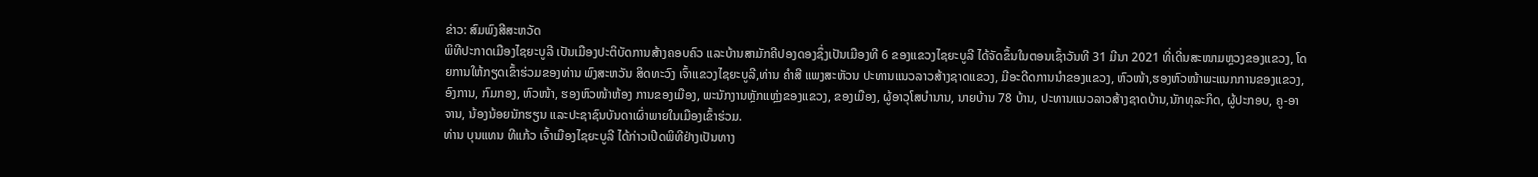ຂ່າວ: ສົມພົງສີສະຫວັດ
ພິທີປະກາດເມືອງໄຊຍະບູລີ ເປັນເມືອງປະຕິບັດການສ້າງຄອບຄົວ ແລະບ້ານສາມັກຄີປອງດອງຊຶ່ງເປັນເມືອງທີ 6 ຂອງແຂວງໄຊຍະບູລີ ໄດ້ຈັດຂຶ້ນໃນຕອນເຊົ້າວັນທີ 31 ມີນາ 2021 ທີ່ເດີ່ນສະໜາມຫຼວງຂອງແຂວງ, ໂດຍການໃຫ້ກຽດເຂົ້າຮ່ວມຂອງທ່ານ ພົງສະຫວັນ ສິດທະວົງ ເຈົ້າແຂວງໄຊຍະບູລີ,ທ່ານ ຄຳສີ ແພງສະຫັວນ ປະທານແນວລາວສ້າງຊາດແຂວງ, ມີອະດີດການນຳຂອງແຂວງ, ຫົວໜ້າ,ຮອງຫົວໜ້າພະແນກການຂອງແຂວງ,ອົງການ, ກົມກອງ, ຫົວໜ້າ, ຮອງຫົວໜ້າຫ້ອງ ການຂອງເມືອງ, ພະນັກງານຫຼັກແຫຼ່ງຂອງແຂວງ, ຂອງເມືອງ, ຜູ້ອາວຸໂສບຳນານ, ນາຍບ້ານ 78 ບ້ານ, ປະທານແນວລາວສ້າງຊາດບ້ານ,ນັກທຸລະກິດ, ຜູ້ປະກອບ, ຄູ-ອາຈານ, ນ້ອງນ້ອຍນັກຮຽນ ແລະປະຊາຊົນບັນດາເຜົ່າພາຍໃນເມືອງເຂົ້າຮ່ວມ.
ທ່ານ ບຸນແທນ ທີແກ້ວ ເຈົ້າເມືອງໄຊຍະບູລີ ໄດ້ກ່າວເປີດພິທີຢ່າງເປັນທາງ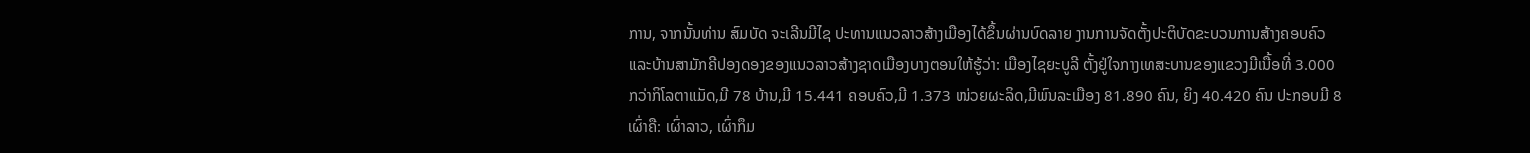ການ, ຈາກນັ້ນທ່ານ ສົມບັດ ຈະເລີນມີໄຊ ປະທານແນວລາວສ້າງເມືອງໄດ້ຂຶ້ນຜ່ານບົດລາຍ ງານການຈັດຕັ້ງປະຕິບັດຂະບວນການສ້າງຄອບຄົວ ແລະບ້ານສາມັກຄີປອງດອງຂອງແນວລາວສ້າງຊາດເມືອງບາງຕອນໃຫ້ຮູ້ວ່າ: ເມືອງໄຊຍະບູລີ ຕັ້ງຢູ່ໃຈກາງເທສະບານຂອງແຂວງມີເນື້ອທີ່ 3.000ກວ່າກິໂລຕາແມັດ,ມີ 78 ບ້ານ,ມີ 15.441 ຄອບຄົວ,ມີ 1.373 ໜ່ວຍຜະລິດ,ມີພົນລະເມືອງ 81.890 ຄົນ, ຍິງ 40.420 ຄົນ ປະກອບມີ 8 ເຜົ່າຄື: ເຜົ່າລາວ, ເຜົ່າກຶມ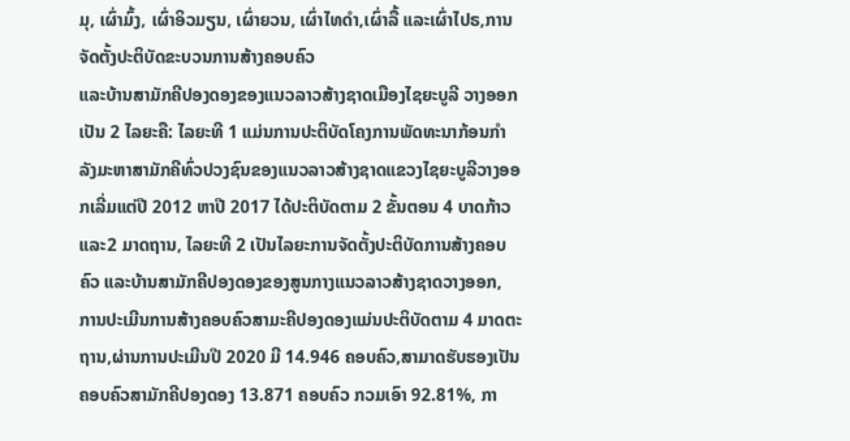ມຸ, ເຜົ່າມົ້ງ, ເຜົ່າອິວມຽນ, ເຜົ່າຍວນ, ເຜົ່າໄທດຳ,ເຜົ່າລື້ ແລະເຜົ່າໄປຣ,ການຈັດຕັ້ງປະຕິບັດຂະບວນການສ້າງຄອບຄົວ
ແລະບ້ານສາມັກຄີປອງດອງຂອງແນວລາວສ້າງຊາດເມືອງໄຊຍະບູລີ ວາງອອກເປັນ 2 ໄລຍະຄື: ໄລຍະທີ 1 ແມ່ນການປະຕິບັດໂຄງການພັດທະນາກ້ອນກຳລັງມະຫາສາມັກຄີທົ່ວປວງຊົນຂອງແນວລາວສ້າງຊາດແຂວງໄຊຍະບູລີວາງອອກເລີ່ມແຕ່ປີ 2012 ຫາປີ 2017 ໄດ້ປະຕິບັດຕາມ 2 ຂັ້ນຕອນ 4 ບາດກ້າວ ແລະ2 ມາດຖານ, ໄລຍະທີ 2 ເປັນໄລຍະການຈັດຕັ້ງປະຕິບັດການສ້າງຄອບຄົວ ແລະບ້ານສາມັກຄີປອງດອງຂອງສູນກາງແນວລາວສ້າງຊາດວາງອອກ, ການປະເມີນການສ້າງຄອບຄົວສາມະຄີປອງດອງແມ່ນປະຕິບັດຕາມ 4 ມາດຕະຖານ,ຜ່ານການປະເມີນປີ 2020 ມີ 14.946 ຄອບຄົວ,ສາມາດຮັບຮອງເປັນຄອບຄົວສາມັກຄີປອງດອງ 13.871 ຄອບຄົວ ກວມເອົາ 92.81%, ກາ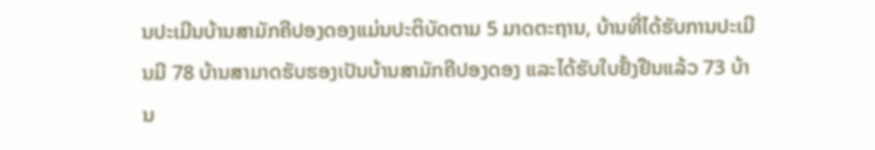ນປະເມີນບ້ານສາມັກຄີປອງດອງແມ່ນປະຕິບັດຕາມ 5 ມາດຕະຖານ, ບ້ານທີ່ໄດ້ຮັບການປະເມີນມີ 78 ບ້ານສາມາດຮັບຮອງເປັນບ້ານສາມັກຄີປອງດອງ ແລະໄດ້ຮັບໃບຢັ້ງຢືນແລ້ວ 73 ບ້ານ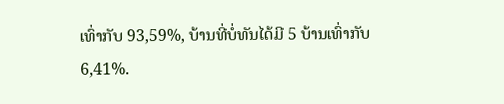ເທົ່າກັບ 93,59%, ບ້ານທີ່ບໍ່ທັນໄດ້ມີ 5 ບ້ານເທົ່າກັບ6,41%.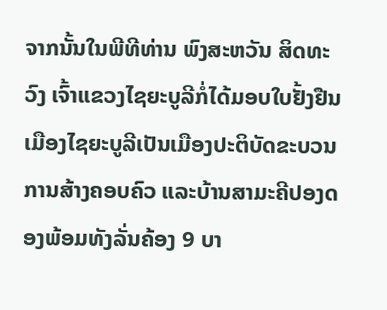ຈາກນັ້ນໃນພີທີທ່ານ ພົງສະຫວັນ ສິດທະວົງ ເຈົ້າແຂວງໄຊຍະບູລີກໍ່ໄດ້ມອບໃບຢັ້ງຢືນເມືອງໄຊຍະບູລີເປັນເມືອງປະຕິບັດຂະບວນການສ້າງຄອບຄົວ ແລະບ້ານສາມະຄີປອງດອງພ້ອມທັງລັ່ນຄ້ອງ 9 ບາ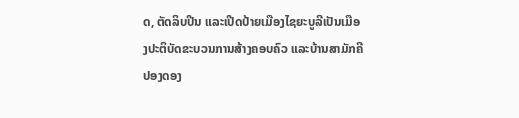ດ, ຕັດລິບປີນ ແລະເປີດປ້າຍເມືອງໄຊຍະບູລີເປັນເມືອງປະຕິບັດຂະບວນການສ້າງຄອບຄົວ ແລະບ້ານສາມັກຄີປອງດອງ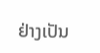ຢ່າງເປັນ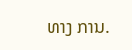ທາງ ການ.